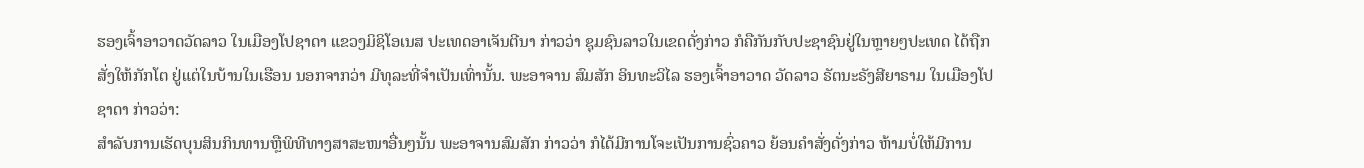ຮອງເຈົ້າອາວາດວັດລາວ ໃນເມືອງໂປຊາດາ ແຂວງມິຊິໂອເນສ ປະເທດອາເຈັນຕີນາ ກ່າວວ່າ ຊຸມຊົນລາວໃນເຂດດັ່ງກ່າວ ກໍຄືກັນກັບປະຊາຊົນຢູ່ໃນຫຼາຍໆປະເທດ ໄດ້ຖືກສັ່ງໃຫ້ກັກໂຕ ຢູ່ແຕ່ໃນບ້ານໃນເຮືອນ ນອກຈາກວ່າ ມີທຸລະທີ່ຈຳເປັນເທົ່ານັ້ນ. ພະອາຈານ ສົມສັກ ອິນທະວິໄລ ຮອງເຈົ້າອາວາດ ວັດລາວ ຣັຕນະຣັງສີຍາຣາມ ໃນເມືອງໂປຊາດາ ກ່າວວ່າ:
ສຳລັບການເຮັດບຸນສິນກິນທານຫຼືພິທີທາງສາສະໜາອື່ນໆນັ້ນ ພະອາຈານສົມສັກ ກ່າວວ່າ ກໍໄດ້ມີການໂຈະເປັນການຊົ່ວຄາວ ຍ້ອນຄຳສັ່ງດັ່ງກ່າວ ຫ້າມບໍ່ໃຫ້ມີການ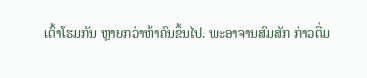ເຕົ້າໂຮມກັນ ຫຼາຍກວ່າຫ້າຄົນຂຶ້ນໄປ. ພະອາຈານສົມສັກ ກ່າວຕື່ມ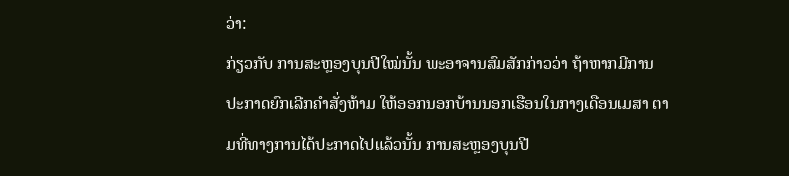ວ່າ:
ກ່ຽວກັບ ການສະຫຼອງບຸນປີໃໝ່ນັ້ນ ພະອາຈານສົມສັກກ່າວວ່າ ຖ້າຫາກມີການປະກາດຍົກເລີກຄຳສັ່ງຫ້າມ ໃຫ້ອອກນອກບ້ານນອກເຮືອນໃນກາງເດືອນເມສາ ຕາມທີ່ທາງການໄດ້ປະກາດໄປແລ້ວນັ້ນ ການສະຫຼອງບຸນປີ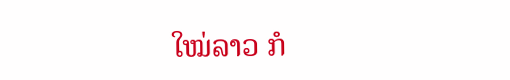ໃໝ່ລາວ ກໍ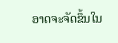ອາດຈະຈັດຂຶ້ນໃນ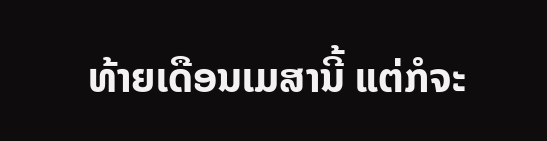ທ້າຍເດືອນເມສານີ້ ແຕ່ກໍຈະ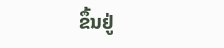ຂຶ້ນຢູ່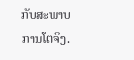ກັບສະພາບການໂຕຈິງ.